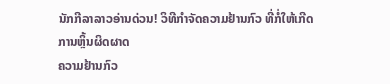ນັກກີລາລາວອ່ານດ່ວນ! ວິທີກໍາຈັດຄວາມຢ້ານກົວ ທີ່ກໍ່ໃຫ້ເກີດການຫຼິ້ນຜິດຜາດ
ຄວາມຢ້ານກົວ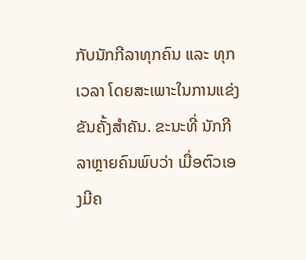ກັບນັກກີລາທຸກຄົນ ແລະ ທຸກເວລາ ໂດຍສະເພາະໃນການແຂ່ງຂັນຄັ້ງສໍາຄັນ. ຂະນະທີ່ ນັກກີລາຫຼາຍຄົນພົບວ່າ ເມື່ອຕົວເອງມີຄ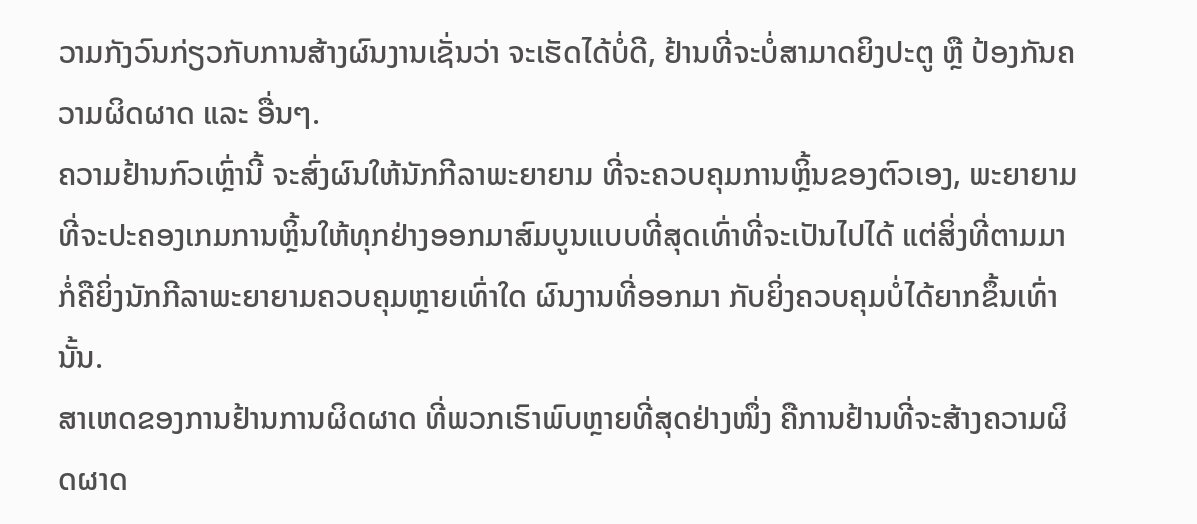ວາມກັງວົນກ່ຽວກັບການສ້າງຜົນງານເຊັ່ນວ່າ ຈະເຮັດໄດ້ບໍ່ດີ, ຢ້ານທີ່ຈະບໍ່ສາມາດຍິງປະຕູ ຫຼື ປ້ອງກັນຄວາມຜິດຜາດ ແລະ ອື່ນໆ.
ຄວາມຢ້ານກົວເຫຼົ່ານີ້ ຈະສົ່ງຜົນໃຫ້ນັກກີລາພະຍາຍາມ ທີ່ຈະຄວບຄຸມການຫຼິ້ນຂອງຕົວເອງ, ພະຍາຍາມທີ່ຈະປະຄອງເກມການຫຼິ້ນໃຫ້ທຸກຢ່າງອອກມາສົມບູນແບບທີ່ສຸດເທົ່າທີ່ຈະເປັນໄປໄດ້ ແຕ່ສິ່ງທີ່ຕາມມາກໍ່ຄືຍິ່ງນັກກີລາພະຍາຍາມຄວບຄຸມຫຼາຍເທົ່າໃດ ຜົນງານທີ່ອອກມາ ກັບຍິ່ງຄວບຄຸມບໍ່ໄດ້ຍາກຂຶ້ນເທົ່ານັ້ນ.
ສາເຫດຂອງການຢ້ານການຜິດຜາດ ທີ່ພວກເຮົາພົບຫຼາຍທີ່ສຸດຢ່າງໜຶ່ງ ຄືການຢ້ານທີ່ຈະສ້າງຄວາມຜິດຜາດ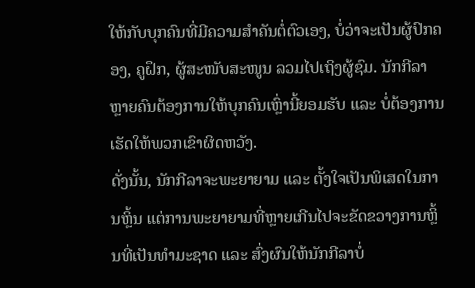ໃຫ້ກັບບຸກຄົນທີ່ມີຄວາມສໍາຄັນຕໍ່ຕົວເອງ, ບໍ່ວ່າຈະເປັນຜູ້ປົກຄອງ, ຄູຝຶກ, ຜູ້ສະໜັບສະໜູນ ລວມໄປເຖິງຜູ້ຊົມ. ນັກກີລາຫຼາຍຄົນຕ້ອງການໃຫ້ບຸກຄົນເຫຼົ່ານີ້ຍອມຮັບ ແລະ ບໍ່ຕ້ອງການເຮັດໃຫ້ພວກເຂົາຜິດຫວັງ.
ດັ່ງນັ້ນ, ນັກກີລາຈະພະຍາຍາມ ແລະ ຕັ້ງໃຈເປັນພິເສດໃນການຫຼິ້ນ ແຕ່ການພະຍາຍາມທີ່ຫຼາຍເກີນໄປຈະຂັດຂວາງການຫຼິ້ນທີ່ເປັນທໍາມະຊາດ ແລະ ສົ່ງຜົນໃຫ້ນັກກີລາບໍ່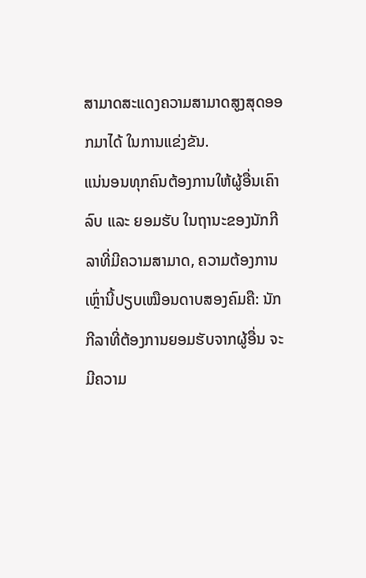ສາມາດສະແດງຄວາມສາມາດສູງສຸດອອກມາໄດ້ ໃນການແຂ່ງຂັນ.
ແນ່ນອນທຸກຄົນຕ້ອງການໃຫ້ຜູ້ອື່ນເຄົາລົບ ແລະ ຍອມຮັບ ໃນຖານະຂອງນັກກີລາທີ່ມີຄວາມສາມາດ, ຄວາມຕ້ອງການເຫຼົ່ານີ້ປຽບເໝືອນດາບສອງຄົມຄື: ນັກກີລາທີ່ຕ້ອງການຍອມຮັບຈາກຜູ້ອື່ນ ຈະມີຄວາມ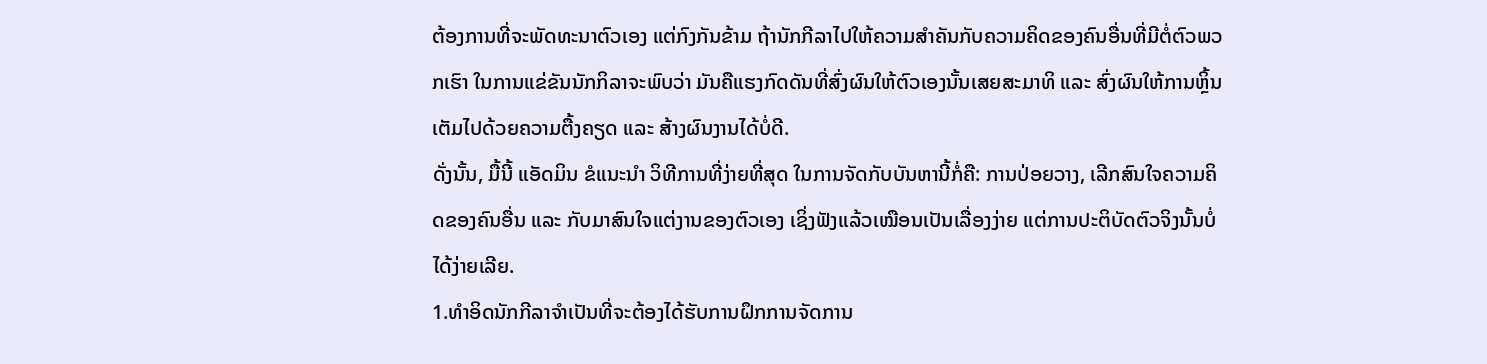ຕ້ອງການທີ່ຈະພັດທະນາຕົວເອງ ແຕ່ກົງກັນຂ້າມ ຖ້ານັກກີລາໄປໃຫ້ຄວາມສໍາຄັນກັບຄວາມຄິດຂອງຄົນອື່ນທີ່ມີຕໍ່ຕົວພວກເຮົາ ໃນການແຂ່ຂັນນັກກິລາຈະພົບວ່າ ມັນຄືແຮງກົດດັນທີ່ສົ່ງຜົນໃຫ້ຕົວເອງນັ້ນເສຍສະມາທິ ແລະ ສົ່ງຜົນໃຫ້ການຫຼິ້ນເຕັມໄປດ້ວຍຄວາມຕື້ງຄຽດ ແລະ ສ້າງຜົນງານໄດ້ບໍ່ດີ.
ດັ່ງນັ້ນ, ມື້ນີ້ ແອັດມິນ ຂໍແນະນໍາ ວິທີການທີ່ງ່າຍທີ່ສຸດ ໃນການຈັດກັບບັນຫານີ້ກໍ່ຄື: ການປ່ອຍວາງ, ເລີກສົນໃຈຄວາມຄິດຂອງຄົນອື່ນ ແລະ ກັບມາສົນໃຈແຕ່ງານຂອງຕົວເອງ ເຊິ່ງຟັງແລ້ວເໝືອນເປັນເລື່ອງງ່າຍ ແຕ່ການປະຕິບັດຕົວຈິງນັ້ນບໍ່ໄດ້ງ່າຍເລີຍ.
1.ທໍາອິດນັກກີລາຈໍາເປັນທີ່ຈະຕ້ອງໄດ້ຮັບການຝຶກການຈັດການ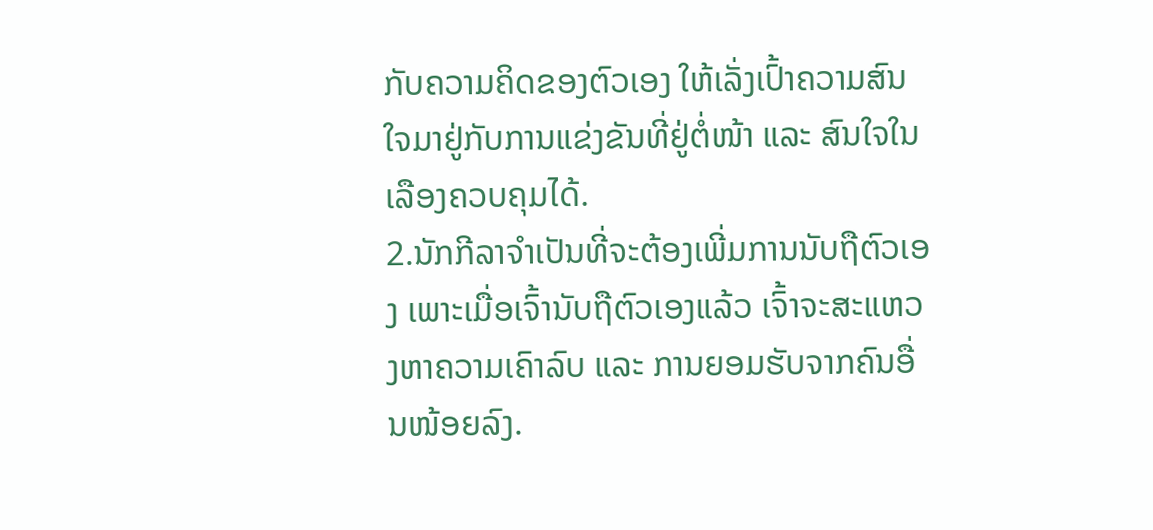ກັບຄວາມຄິດຂອງຕົວເອງ ໃຫ້ເລັ່ງເປົ້າຄວາມສົນໃຈມາຢູ່ກັບການແຂ່ງຂັນທີ່ຢູ່ຕໍ່ໜ້າ ແລະ ສົນໃຈໃນເລືອງຄວບຄຸມໄດ້.
2.ນັກກີລາຈໍາເປັນທີ່ຈະຕ້ອງເພີ່ມການນັບຖືຕົວເອງ ເພາະເມື່ອເຈົ້ານັບຖືຕົວເອງແລ້ວ ເຈົ້າຈະສະແຫວງຫາຄວາມເຄົາລົບ ແລະ ການຍອມຮັບຈາກຄົນອື່ນໜ້ອຍລົງ.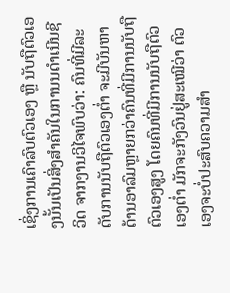ເຊິ່ງການເຄົາລົບຕົວເອງ ຫຼື ນັບຖືຕົວເອງນັ້ນເປັນສິ່ງສໍາຄັນໃນການນດໍາເນີນຊີວິດ ຈາກງານວິໄຈພົບວ່າ: ຄົນທີ່ມີລະດັບການນັບຖືຕົວເອງຕໍ່າ ຈະມີບັນຫາດ້ານອາລົມຫຼາຍກວ່າຄົນທີ່ມີການນັບຖືຕົວເອງສູງ ໂດຍຄົນທີ່ມີການນັບຖືຕົວເອງຕໍ່າ ມັກຈະກັງວົນຢູ່ສະເໝີວ່າ ຕົວເອງຈະບໍ່ປະສົບຄວາມສໍາ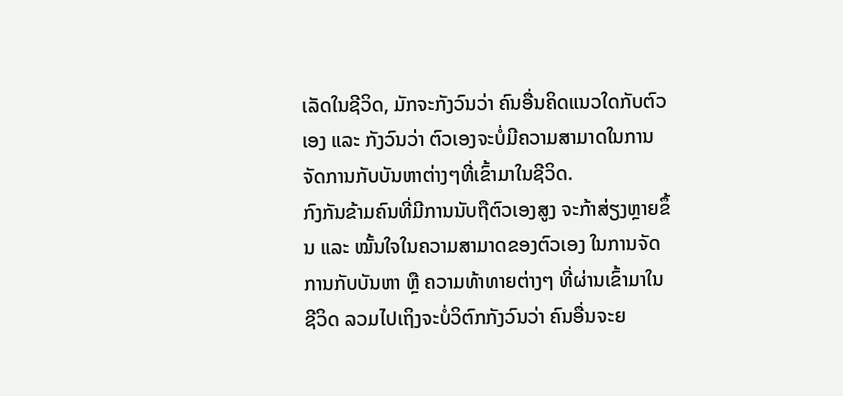ເລັດໃນຊີວິດ, ມັກຈະກັງວົນວ່າ ຄົນອື່ນຄິດແນວໃດກັບຕົວເອງ ແລະ ກັງວົນວ່າ ຕົວເອງຈະບໍ່ມີຄວາມສາມາດໃນການຈັດການກັບບັນຫາຕ່າງໆທີ່ເຂົ້າມາໃນຊີວິດ.
ກົງກັນຂ້າມຄົນທີ່ມີການນັບຖືຕົວເອງສູງ ຈະກ້າສ່ຽງຫຼາຍຂຶ້ນ ແລະ ໝັ້ນໃຈໃນຄວາມສາມາດຂອງຕົວເອງ ໃນການຈັດການກັບບັນຫາ ຫຼື ຄວາມທ້າທາຍຕ່າງໆ ທີ່ຜ່ານເຂົ້າມາໃນຊີວິດ ລວມໄປເຖິງຈະບໍ່ວິຕົກກັງວົນວ່າ ຄົນອື່ນຈະຍ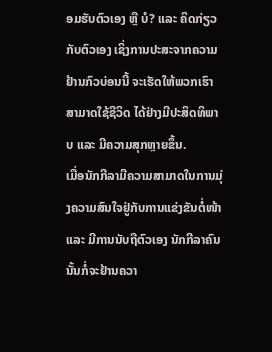ອມຮັບຕົວເອງ ຫຼື ບໍ? ແລະ ຄິດກ່ຽວກັບຕົວເອງ ເຊິ່ງການປະສະຈາກຄວາມຢ້ານກົວບ່ອນນີ້ ຈະເຮັດໃຫ້ພວກເຮົາສາມາດໃຊ້ຊີວິດ ໄດ້ຢ່າງມີປະສິດທິພາບ ແລະ ມີຄວາມສຸກຫຼາຍຂຶ້ນ.
ເມື່ອນັກກີລາມີຄວາມສາມາດໃນການມຸ່ງຄວາມສົນໃຈຢູ່ກັບການແຂ່ງຂັນຕໍ່ໜ້າ ແລະ ມີການນັບຖືຕົວເອງ ນັກກີລາຄົນນັ້ນກໍ່ຈະຢ້ານຄວາ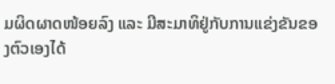ມຜິດຜາດໜ້ອຍລົງ ແລະ ມີສະມາທິຢູ່ກັບການແຂ່ງຂັນຂອງຕົວເອງໄດ້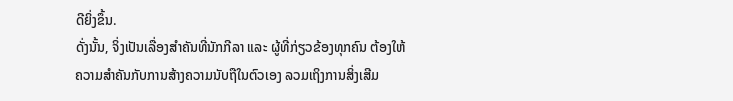ດີຍິ່ງຂຶ້ນ.
ດັ່ງນັ້ນ, ຈິ່ງເປັນເລື່ອງສໍາຄັນທີ່ນັກກີລາ ແລະ ຜູ້ທີ່ກ່ຽວຂ້ອງທຸກຄົນ ຕ້ອງໃຫ້ຄວາມສໍາຄັນກັບການສ້າງຄວາມນັບຖືໃນຕົວເອງ ລວມເຖິງການສິ່ງເສີມ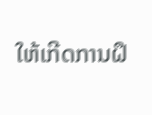ໃຫ້ເກີດການຝຶ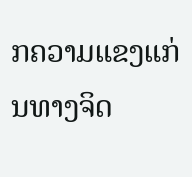ກຄວາມແຂງແກ່ນທາງຈິດ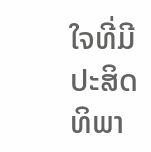ໃຈທີ່ມີປະສິດທິພາ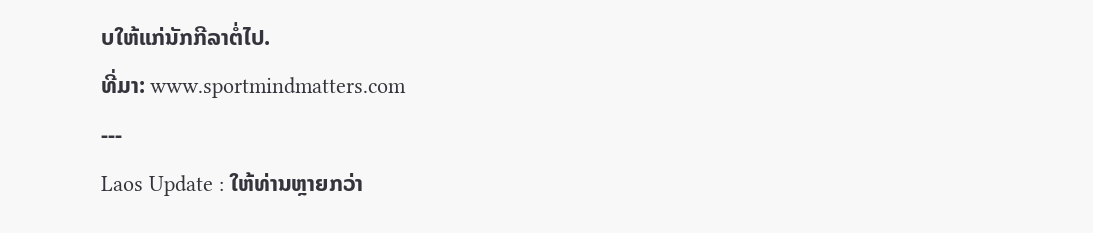ບໃຫ້ແກ່ນັກກີລາຕໍ່ໄປ.
ທີ່ມາ: www.sportmindmatters.com
---
Laos Update : ໃຫ້ທ່ານຫຼາຍກວ່າ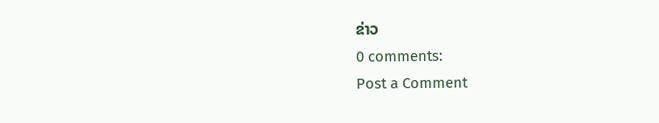ຂ່າວ
0 comments:
Post a Comment